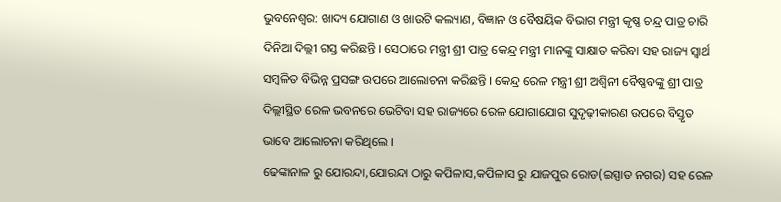ଭୁବନେଶ୍ୱର: ଖାଦ୍ୟ ଯୋଗାଣ ଓ ଖାଉଟି କଲ୍ୟାଣ, ବିଜ୍ଞାନ ଓ ବୈଷୟିକ ବିଭାଗ ମନ୍ତ୍ରୀ କୃଷ୍ଣ ଚନ୍ଦ୍ର ପାତ୍ର ଚାରି ଦିନିଆ ଦିଲ୍ଲୀ ଗସ୍ତ କରିଛନ୍ତି । ସେଠାରେ ମନ୍ତ୍ରୀ ଶ୍ରୀ ପାତ୍ର କେନ୍ଦ୍ର ମନ୍ତ୍ରୀ ମାନଙ୍କୁ ସାକ୍ଷାତ କରିବା ସହ ରାଜ୍ୟ ସ୍ୱାର୍ଥ ସମ୍ବଳିତ ବିଭିନ୍ନ ପ୍ରସଙ୍ଗ ଉପରେ ଆଲୋଚନା କରିଛନ୍ତି । କେନ୍ଦ୍ର ରେଳ ମନ୍ତ୍ରୀ ଶ୍ରୀ ଅଶ୍ବିନୀ ବୈଷ୍ଣବଙ୍କୁ ଶ୍ରୀ ପାତ୍ର ଦିଲ୍ଲୀସ୍ଥିତ ରେଳ ଭବନରେ ଭେଟିବା ସହ ରାଜ୍ୟରେ ରେଳ ଯୋଗାଯୋଗ ସୁଦୃଢ଼ୀକାରଣ ଉପରେ ବିସ୍ତୃତ ଭାବେ ଆଲୋଚନା କରିଥିଲେ ।
ଢେଙ୍କାନାଳ ରୁ ଯୋରନ୍ଦା,ଯୋରନ୍ଦା ଠାରୁ କପିଳାସ,କପିଳାସ ରୁ ଯାଜପୁର ରୋଡ(ଇସ୍ପାତ ନଗର) ସହ ରେଳ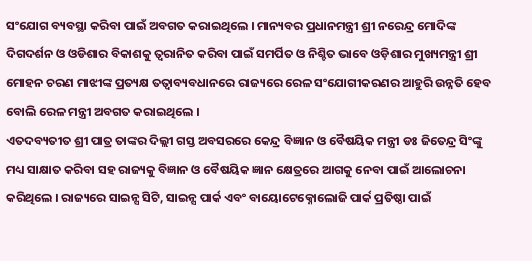ସଂଯୋଗ ବ୍ୟବସ୍ଥା କରିବା ପାଇଁ ଅବଗତ କରାଇଥିଲେ । ମାନ୍ୟବର ପ୍ରଧାନମନ୍ତ୍ରୀ ଶ୍ରୀ ନରେନ୍ଦ୍ର ମୋଦିଙ୍କ ଦିଗଦର୍ଶନ ଓ ଓଡିଶାର ବିକାଶକୁ ତ୍ୱରାନିତ କରିବା ପାଇଁ ସମର୍ପିତ ଓ ନିଶ୍ଚିତ ଭାବେ ଓଡ଼ିଶାର ମୁଖ୍ୟମନ୍ତ୍ରୀ ଶ୍ରୀ ମୋହନ ଚରଣ ମାଝୀଙ୍କ ପ୍ରତ୍ୟକ୍ଷ ତତ୍ୱାବ୍ୟବଧାନରେ ରାଜ୍ୟରେ ରେଳ ସଂଯୋଗୀକରଣର ଆହୁରି ଉନ୍ନତି ହେବ ବୋଲି ରେଳ ମନ୍ତ୍ରୀ ଅବଗତ କରାଇଥିଲେ ।
ଏତଦବ୍ୟତୀତ ଶ୍ରୀ ପାତ୍ର ତାଙ୍କର ଦିଲ୍ଲୀ ଗସ୍ତ ଅବସରରେ କେନ୍ଦ୍ର ବିଜ୍ଞାନ ଓ ବୈଷୟିକ ମନ୍ତ୍ରୀ ଡଃ ଜିତେନ୍ଦ୍ର ସିଂଙ୍କୁ ମଧ୍ୟ ସାକ୍ଷାତ କରିବା ସହ ରାଜ୍ୟକୁ ବିଜ୍ଞାନ ଓ ବୈଷୟିକ ଜ୍ଞାନ କ୍ଷେତ୍ରରେ ଆଗକୁ ନେବା ପାଇଁ ଆଲୋଚନା କରିଥିଲେ । ରାଜ୍ୟରେ ସାଇନ୍ସ ସିଟି, ସାଇନ୍ସ ପାର୍କ ଏବଂ ବାୟୋଟେକ୍ନୋଲୋଜି ପାର୍କ ପ୍ରତିଷ୍ଠା ପାଇଁ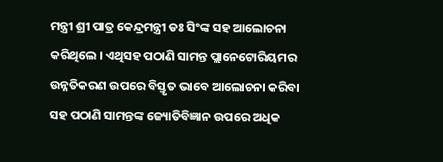ମନ୍ତ୍ରୀ ଶ୍ରୀ ପାତ୍ର କେନ୍ଦ୍ରମନ୍ତ୍ରୀ ଡଃ ସିଂଙ୍କ ସହ ଆଲୋଚନା କରିଥିଲେ । ଏଥିସହ ପଠାଣି ସାମନ୍ତ ପ୍ଲାନେଟୋରିୟମର ଉନ୍ନତିକରଣ ଉପରେ ବିସ୍ତୃତ ଭାବେ ଆଲୋଚନା କରିବା ସହ ପଠାଣି ସାମନ୍ତଙ୍କ ଜ୍ୟୋତିବିଜ୍ଞାନ ଉପରେ ଅଧିକ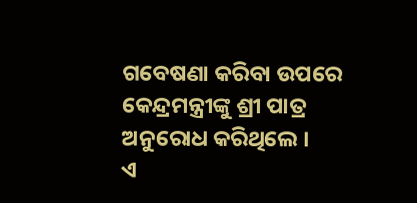ଗବେଷଣା କରିବା ଉପରେ କେନ୍ଦ୍ରମନ୍ତ୍ରୀଙ୍କୁ ଶ୍ରୀ ପାତ୍ର ଅନୁରୋଧ କରିଥିଲେ ।
ଏ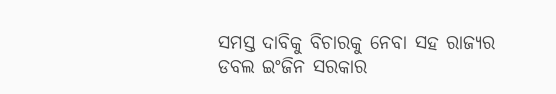ସମସ୍ତ ଦାବିକୁ ବିଚାରକୁ ନେବା ସହ ରାଜ୍ୟର ଡବଲ ଇଂଜିନ ସରକାର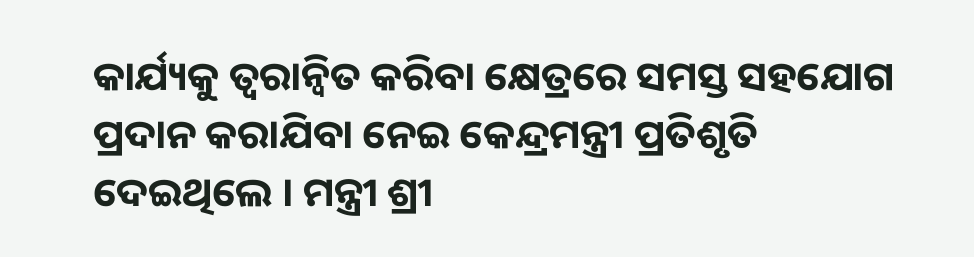କାର୍ଯ୍ୟକୁ ତ୍ୱରାନ୍ୱିତ କରିବା କ୍ଷେତ୍ରରେ ସମସ୍ତ ସହଯୋଗ ପ୍ରଦାନ କରାଯିବା ନେଇ କେନ୍ଦ୍ରମନ୍ତ୍ରୀ ପ୍ରତିଶୃତି ଦେଇଥିଲେ । ମନ୍ତ୍ରୀ ଶ୍ରୀ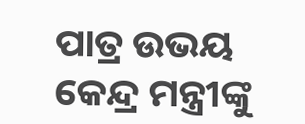ପାତ୍ର ଉଭୟ କେନ୍ଦ୍ର ମନ୍ତ୍ରୀଙ୍କୁ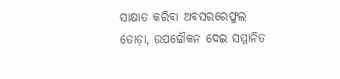ସାକ୍ଷାତ କରିବା ଅବସରରେଫୁଲ ତୋଡ଼ା, ଉପଢୌକନ ଦେଇ ସମ୍ମାନିତ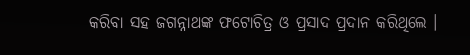କରିବା ସହ ଜଗନ୍ନାଥଙ୍କ ଫଟୋଚିତ୍ର ଓ ପ୍ରସାଦ ପ୍ରଦାନ କରିଥିଲେ ।